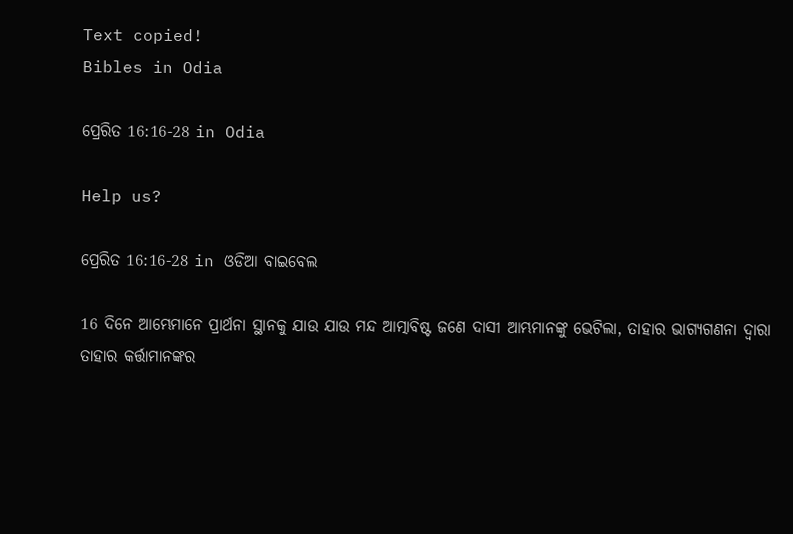Text copied!
Bibles in Odia

ପ୍ରେରିତ 16:16-28 in Odia

Help us?

ପ୍ରେରିତ 16:16-28 in ଓଡିଆ ବାଇବେଲ

16 ଦିନେ ଆମ୍ଭେମାନେ ପ୍ରାର୍ଥନା ସ୍ଥାନକୁ ଯାଉ ଯାଉ ମନ୍ଦ ଆତ୍ମାବିଷ୍ଟ ଜଣେ ଦାସୀ ଆମ୍ଭମାନଙ୍କୁ ଭେଟିଲା, ତାହାର ଭାଗ୍ୟଗଣନା ଦ୍ୱାରା ତାହାର କର୍ତ୍ତାମାନଙ୍କର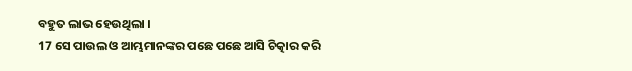ବହୁତ ଲାଭ ହେଉଥିଲା ।
17 ସେ ପାଉଲ ଓ ଆମ୍ଭମାନଙ୍କର ପଛେ ପଛେ ଆସି ଚିତ୍କାର କରି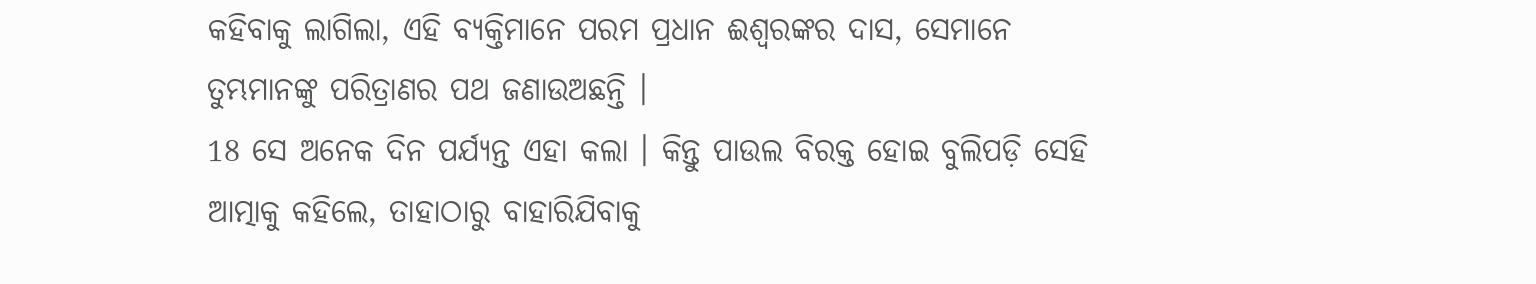କହିବାକୁ ଲାଗିଲା, ଏହି ବ୍ୟକ୍ତିମାନେ ପରମ ପ୍ରଧାନ ଈଶ୍ୱରଙ୍କର ଦାସ, ସେମାନେ ତୁମ୍ଭମାନଙ୍କୁ ପରିତ୍ରାଣର ପଥ ଜଣାଉଅଛନ୍ତି ।
18 ସେ ଅନେକ ଦିନ ପର୍ଯ୍ୟନ୍ତ ଏହା କଲା । କିନ୍ତୁ ପାଉଲ ବିରକ୍ତ ହୋଇ ବୁଲିପଡ଼ି ସେହି ଆତ୍ମାକୁ କହିଲେ, ତାହାଠାରୁ ବାହାରିଯିବାକୁ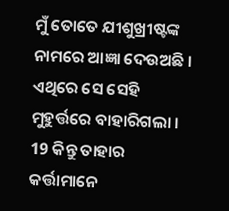ମୁଁ ତୋତେ ଯୀଶୁଖ୍ରୀଷ୍ଟଙ୍କ ନାମରେ ଆଜ୍ଞା ଦେଉଅଛି । ଏଥିରେ ସେ ସେହି ମୁହୁର୍ତ୍ତରେ ବାହାରିଗଲା ।
19 କିନ୍ତୁ ତାହାର କର୍ତ୍ତାମାନେ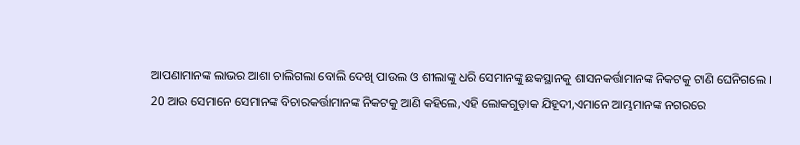ଆପଣାମାନଙ୍କ ଲାଭର ଆଶା ଚାଲିଗଲା ବୋଲି ଦେଖି ପାଉଲ ଓ ଶୀଲାଙ୍କୁ ଧରି ସେମାନଙ୍କୁ ଛକସ୍ଥାନକୁ ଶାସନକର୍ତ୍ତାମାନଙ୍କ ନିକଟକୁ ଟାଣି ଘେନିଗଲେ ।
20 ଆଉ ସେମାନେ ସେମାନଙ୍କ ବିଚାରକର୍ତ୍ତାମାନଙ୍କ ନିକଟକୁ ଆଣି କହିଲେ,ଏହି ଲୋକଗୁଡ଼ାକ ଯିହୂଦୀ,ଏମାନେ ଆମ୍ଭମାନଙ୍କ ନଗରରେ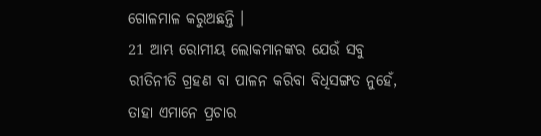ଗୋଳମାଳ କରୁଅଛନ୍ତି ।
21 ଆମ୍ଭ ରୋମୀୟ ଲୋକମାନଙ୍କର ଯେଉଁ ସବୁ ରୀତିନୀତି ଗ୍ରହଣ ବା ପାଳନ କରିବା ବିଧିସଙ୍ଗତ ନୁହେଁ, ତାହା ଏମାନେ ପ୍ରଚାର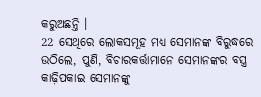କରୁଅଛନ୍ତି ।
22 ସେଥିରେ ଲୋକସମୂହ ମଧ୍ୟ ସେମାନଙ୍କ ବିରୁଦ୍ଧରେ ଉଠିଲେ, ପୁଣି, ବିଚାରକର୍ତ୍ତାମାନେ ସେମାନଙ୍କର ବସ୍ତ୍ର କାଢ଼ିପକାଇ ସେମାନଙ୍କୁ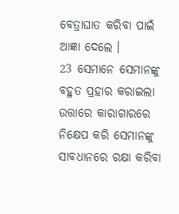ବେତ୍ରାଘାତ କରିବା ପାଇଁ ଆଜ୍ଞା ଦେଲେ ।
23 ସେମାନେ ସେମାନଙ୍କୁ ବହୁତ ପ୍ରହାର କରାଇଲା ଉତ୍ତାରେ କାରାଗାରରେ ନିକ୍ଷେପ କରି ସେମାନଙ୍କୁ ସାବଧାନରେ ରକ୍ଷା କରିବା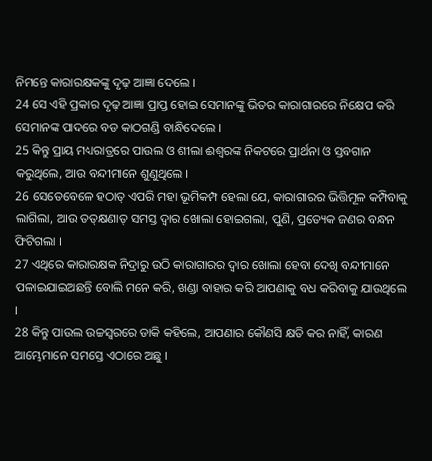ନିମନ୍ତେ କାରାରକ୍ଷକଙ୍କୁ ଦୃଢ଼ ଆଜ୍ଞା ଦେଲେ ।
24 ସେ ଏହି ପ୍ରକାର ଦୃଢ଼ ଆଜ୍ଞା ପ୍ରାପ୍ତ ହୋଇ ସେମାନଙ୍କୁ ଭିତର କାରାଗାରରେ ନିକ୍ଷେପ କରି ସେମାନଙ୍କ ପାଦରେ ବଡ କାଠଗଣ୍ଡି ବାନ୍ଧିଦେଲେ ।
25 କିନ୍ତୁ ପ୍ରାୟ ମଧ୍ୟରାତ୍ରରେ ପାଉଲ ଓ ଶୀଲା ଈଶ୍ୱରଙ୍କ ନିକଟରେ ପ୍ରାର୍ଥନା ଓ ସ୍ତବଗାନ କରୁଥିଲେ, ଆଉ ବନ୍ଦୀମାନେ ଶୁଣୁଥିଲେ ।
26 ସେତେବେଳେ ହଠାତ୍ ଏପରି ମହା ଭୂମିକମ୍ପ ହେଲା ଯେ, କାରାଗାରର ଭିତ୍ତିମୂଳ କମ୍ପିବାକୁ ଲାଗିଲା, ଆଉ ତତ୍‌କ୍ଷଣାତ୍ ସମସ୍ତ ଦ୍ୱାର ଖୋଲା ହୋଇଗଲା, ପୁଣି, ପ୍ରତ୍ୟେକ ଜଣର ବନ୍ଧନ ଫିଟିଗଲା ।
27 ଏଥିରେ କାରାରକ୍ଷକ ନିଦ୍ରାରୁ ଉଠି କାରାଗାରର ଦ୍ୱାର ଖୋଲା ହେବା ଦେଖି ବନ୍ଦୀମାନେ ପଳାଇଯାଇଅଛନ୍ତି ବୋଲି ମନେ କରି, ଖଣ୍ଡା ବାହାର କରି ଆପଣାକୁ ବଧ କରିବାକୁ ଯାଉଥିଲେ ।
28 କିନ୍ତୁ ପାଉଲ ଉଚ୍ଚସ୍ୱରରେ ଡାକି କହିଲେ, ଆପଣାର କୌଣସି କ୍ଷତି କର ନାହିଁ, କାରଣ ଆମ୍ଭେମାନେ ସମସ୍ତେ ଏଠାରେ ଅଛୁ ।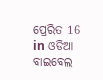ପ୍ରେରିତ 16 in ଓଡିଆ ବାଇବେଲ